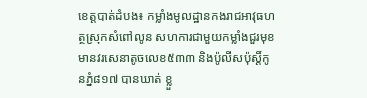ខេត្តបាត់ដំបង៖ កម្លាំងមូលដ្ឋានកងរាជអាវុធហត្ថស្រុកសំពៅលូន សហការជាមួយកម្លាំងជួរមុខ មានវរសេនាតូចលេខ៥៣៣ និងប៉ូលីសប៉ុស្តិ៍កូនភ្នំ៨១៧ បានឃាត់ ខ្លួ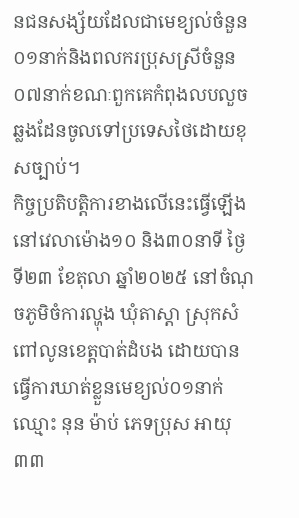នជនសង្ស័យដែលជាមេខ្យល់ចំនួន ០១នាក់និងពលករប្រុសស្រីចំនួន០៧នាក់ខណៈពួកគេកំពុងលបលួចឆ្លងដែនចូលទៅប្រទេសថៃដោយខុសច្បាប់។
កិច្ចប្រតិបត្តិការខាងលើនេះធ្វើឡើងនៅវេលាម៉ោង១០ និង៣០នាទី ថ្ងៃទី២៣ ខែតុលា ឆ្នាំ២០២៥ នៅចំណុចភូមិចំការល្ហុង ឃុំតាស្តា ស្រុកសំពៅលូនខេត្តបាត់ដំបង ដោយបានធ្វើការឃាត់ខ្លួនមេខ្យល់០១នាក់ឈ្មោះ នុន ម៉ាប់ ភេទប្រុស អាយុ ៣៣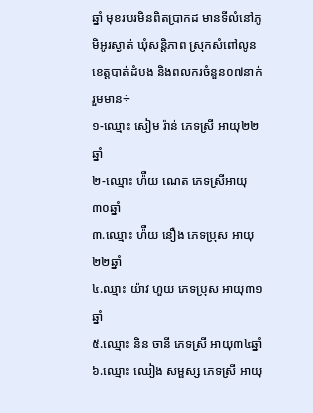ឆ្នាំ មុខរបរមិនពិតប្រាកដ មានទីលំនៅភូមិអូរស្ងាត់ ឃុំសន្តិភាព ស្រុកសំពៅលូន ខេត្តបាត់ដំបង និងពលករចំនួន០៧នាក់រួមមាន÷
១-ឈ្មោះ សៀម រ៉ាន់ ភេទស្រី អាយុ២២ឆ្នាំ
២-ឈ្មោះ ហ៉ឺយ ណេត ភេទស្រីអាយុ៣០ឆ្នាំ
៣.ឈ្មោះ ហ៉ឺយ នឿង ភេទប្រុស អាយុ២២ឆ្នាំ
៤.ឈ្មាះ យ៉ាវ ហួយ ភេទប្រុស អាយុ៣១ឆ្នាំ
៥.ឈ្មោះ និន ចានី ភេទស្រី អាយុ៣៤ឆ្នាំ
៦.ឈ្មោះ ឈៀង សម្ផស្ស ភេទស្រី អាយុ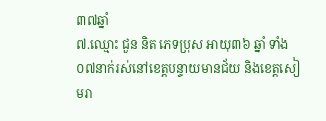៣៧ឆ្នាំ
៧.ឈ្មោះ ជួន និត ភេទប្រុស អាយុ៣៦ ឆ្នាំ ទាំង០៧នាក់រស់នៅខេត្តបន្ទាយមានជ័យ និងខេត្តសៀមរា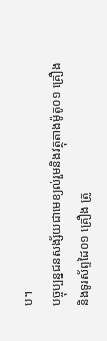ប។
បច្ចុប្បន្នជនសង្ស័យជាមេខ្យល់រួមនិងវត្ថុតាងម៉ូតូ០១ គ្រឿង និងទូរស័ព្ទដៃ០១ គ្រឿង ត្រូ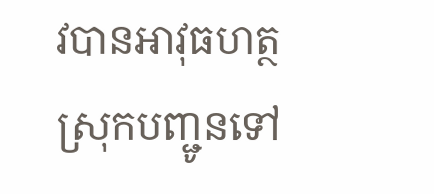វបានអាវុធហត្ថស្រុកបញ្ជូនទៅ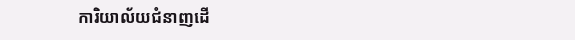ការិយាល័យជំនាញដើ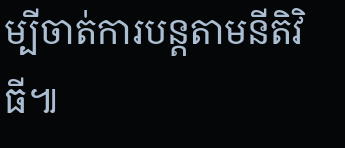ម្បីចាត់ការបន្តតាមនីតិវិធី៕